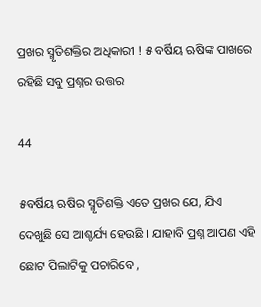ପ୍ରଖର ସ୍ମୃତିଶକ୍ତିର ଅଧିକାରୀ ! ୫ ବର୍ଷିୟ ଋଷିଙ୍କ ପାଖରେ ରହିଛି ସବୁ ପ୍ରଶ୍ନର ଉତ୍ତର

44

୫ବର୍ଷିୟ ଋଷିର ସ୍ମୃତିଶକ୍ତି ଏତେ ପ୍ରଖର ଯେ, ଯିଏ ଦେଖୁଛି ସେ ଆଶ୍ଚର୍ଯ୍ୟ ହେଉଛି । ଯାହାବି ପ୍ରଶ୍ନ ଆପଣ ଏହି ଛୋଟ ପିଲାଟିକୁ ପଚାରିବେ ,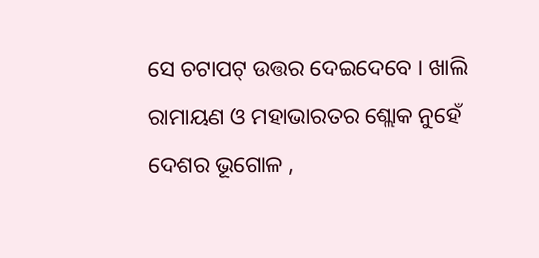ସେ ଚଟାପଟ୍ ଉତ୍ତର ଦେଇଦେବେ । ଖାଲି ରାମାୟଣ ଓ ମହାଭାରତର ଶ୍ଲୋକ ନୁହେଁ ଦେଶର ଭୂଗୋଳ ,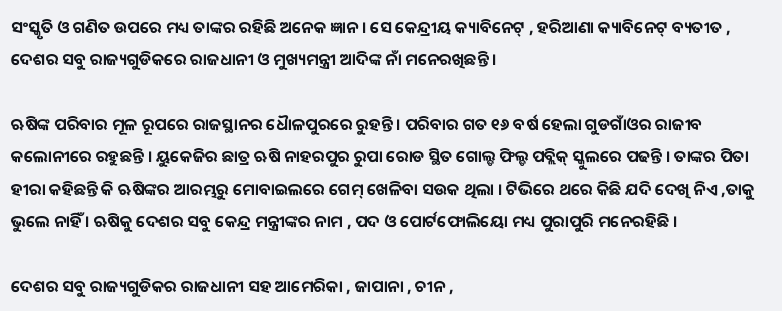ସଂସ୍କୃତି ଓ ଗଣିତ ଉପରେ ମଧ୍ୟ ତାଙ୍କର ରହିଛି ଅନେକ ଜ୍ଞାନ । ସେ କେନ୍ଦ୍ରୀୟ କ୍ୟାବିନେଟ୍ , ହରିଆଣା କ୍ୟାବିନେଟ୍ ବ୍ୟତୀତ , ଦେଶର ସବୁ ରାଜ୍ୟଗୁଡିକରେ ରାଜଧାନୀ ଓ ମୁଖ୍ୟମନ୍ତ୍ରୀ ଆଦିଙ୍କ ନାଁ ମନେରଖିଛନ୍ତି ।

ଋଷିଙ୍କ ପରିବାର ମୂଳ ରୂପରେ ରାଜସ୍ଥାନର ଧୈାଳପୁରରେ ରୁହନ୍ତି । ପରିବାର ଗତ ୧୬ ବର୍ଷ ହେଲା ଗୁଡଗାଁଓର ରାଜୀବ କଲୋନୀରେ ରହୁଛନ୍ତି । ୟୁକେଜିର ଛାତ୍ର ଋଷି ନାହରପୁର ରୁପା ରୋଡ ସ୍ଥିତ ଗୋଲ୍ଡ ଫିଲ୍ଡ ପବ୍ଲିକ୍ ସ୍କୁଲରେ ପଢନ୍ତି । ତାଙ୍କର ପିତା ହୀରା କହିଛନ୍ତି କି ଋଷିଙ୍କର ଆରମ୍ଭରୁ ମୋବାଇଲରେ ଗେମ୍ ଖେଳିବା ସଉକ ଥିଲା । ଟିଭିରେ ଥରେ କିଛି ଯଦି ଦେଖି ନିଏ ,ତାକୁ ଭୁଲେ ନାହିଁ । ଋଷିକୁ ଦେଶର ସବୁ କେନ୍ଦ୍ର ମନ୍ତ୍ରୀଙ୍କର ନାମ , ପଦ ଓ ପୋର୍ଟଫୋଲିୟୋ ମଧ୍ୟ ପୁରାପୁରି ମନେରହିଛି ।

ଦେଶର ସବୁ ରାଜ୍ୟଗୁଡିକର ରାଜଧାନୀ ସହ ଆମେରିକା , ଜାପାନା , ଚୀନ ,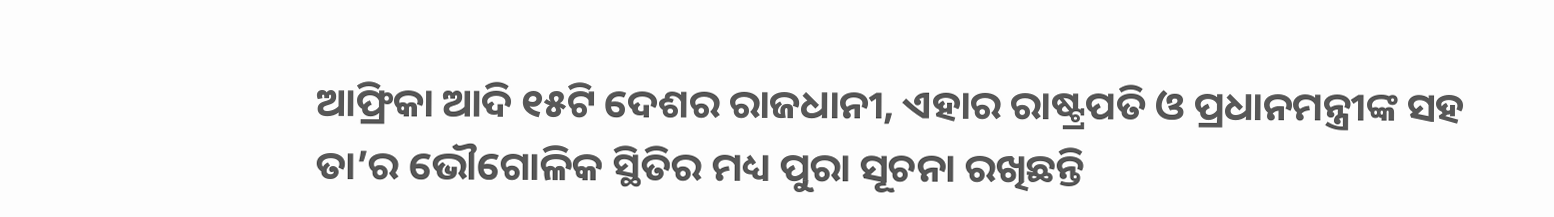ଆଫ୍ରିକା ଆଦି ୧୫ଟି ଦେଶର ରାଜଧାନୀ, ଏହାର ରାଷ୍ଟ୍ରପତି ଓ ପ୍ରଧାନମନ୍ତ୍ରୀଙ୍କ ସହ ତା’ର ଭୌଗୋଳିକ ସ୍ଥିତିର ମଧ୍ୟ ପୁରା ସୂଚନା ରଖିଛନ୍ତି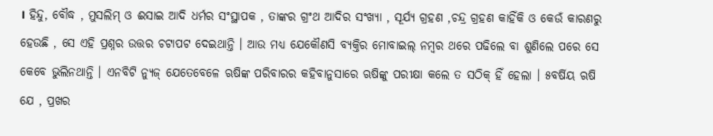। ହିନ୍ଦୁ, ବୌଦ୍ଧ , ମୁସଲିମ୍ ଓ ଈସାଇ ଆଦି ଧର୍ମର ସଂସ୍ଥାପକ , ତାଙ୍କର ଗ୍ରଂଥ ଆଦିର ସଂଖ୍ୟା , ସୂର୍ଯ୍ୟ ଗ୍ରହଣ ,ଚନ୍ଦ୍ର ଗ୍ରହଣ କାହିଁକି ଓ କେଉଁ କାରଣରୁ ହେଉଛି , ସେ ଏହି ପ୍ରଶ୍ନର ଉତ୍ତର ଚଟାପଟ ଦେଇଥାନ୍ତି । ଆଉ ମଧ୍ୟ ଯେକୌଣସି ବ୍ୟକ୍ତିର ମୋବାଇଲ୍ ନମ୍ବର ଥରେ ପଢିଲେ ବା ଶୁଣିଲେ ପରେ ସେ କେବେ ଭୁଲିନଥାନ୍ତି । ଏନବିଟି ନ୍ୟୁଜ୍ ଯେତେବେଳେ ଋଷିଙ୍କ ପରିବାରର କହିବାନୁସାରେ ଋଷିଙ୍କୁ ପରୀକ୍ଷା କଲେ ତ ସଠିକ୍ ହିଁ ହେଲା । ୫ବର୍ଷିୟ ଋଷି ଯେ , ପ୍ରଖର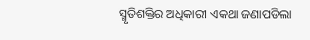ସ୍ମୃତିଶକ୍ତିର ଅଧିକାରୀ ଏକଥା ଜଣାପଡିଲା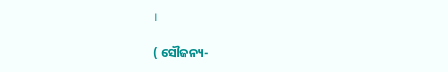।

( ସୌଜନ୍ୟ-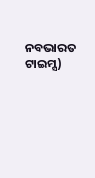ନବଭାରତ ଟାଇମ୍ସ)